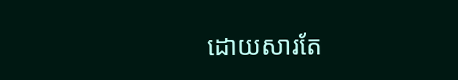ដោយសារតែ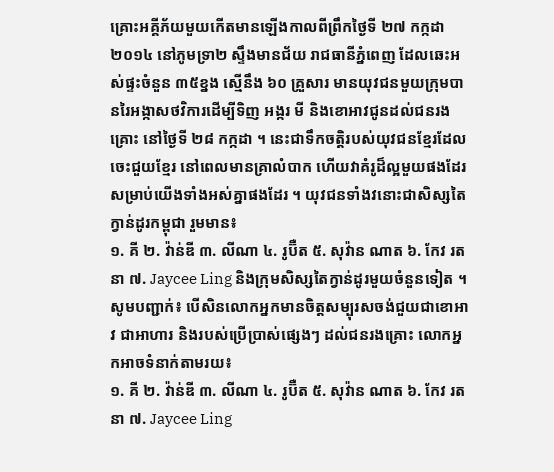គ្រោះអគ្គីភ័យមួយកើតមានឡើងកាលពីព្រឹកថ្ងៃទី ២៧ កក្កដា ២០១៤ នៅភូមទ្រា២ ស្ទឹងមានជ័យ រាជធានីភ្នំពេញ ដែលឆេះអស់ផ្ទះចំនួន ៣៥ខ្នង ស្មើនឹង ៦០ គ្រួសារ មានយុវជនមួយក្រុមបានរៃអង្កាសថវិការដើម្បីទិញ អង្ករ មី និងខោអាវជូនដល់ជនរងគ្រោះ នៅថ្ងៃទី ២៨ កក្កដា ។ នេះជាទឹកចត្តិរបស់យុវជនខ្មែរដែលចេះជួយខ្មែរ នៅពេលមានគ្រាលំបាក ហើយវាគំរូដ៏ល្អមួយផងដែរសម្រាប់យើងទាំងអស់គ្នាផងដែរ ។ យុវជនទាំងវនោះជាសិស្សតៃក្វាន់ដូរកម្ពុជា រួមមាន៖
១. គី ២. វ៉ាន់ឌី ៣. លីណា ៤. រូប៊ឺត ៥. សុវ៉ាន ណាត ៦. កែវ រតនា ៧. Jaycee Ling និងក្រុមសិស្សតៃក្វាន់ដូរមួយចំនួនទៀត ។
សូមបញ្ជាក់៖ បើសិនលោកអ្នកមានចិត្តសម្បុរសចង់ជួយជាខោអាវ ជាអាហារ និងរបស់ប្រើប្រាស់ផ្សេងៗ ដល់ជនរងគ្រោះ លោកអ្នកអាចទំនាក់តាមរយ៖
១. គី ២. វ៉ាន់ឌី ៣. លីណា ៤. រូប៊ឺត ៥. សុវ៉ាន ណាត ៦. កែវ រតនា ៧. Jaycee Ling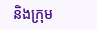និងក្រុម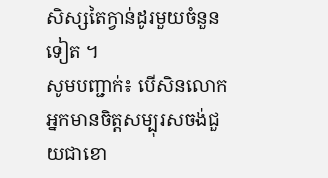សិស្សតៃក្វាន់ដូរមួយចំនួនទៀត ។
សូមបញ្ជាក់៖ បើសិនលោកអ្នកមានចិត្តសម្បុរសចង់ជួយជាខោ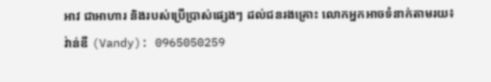អាវ ជាអាហារ និងរបស់ប្រើប្រាស់ផ្សេងៗ ដល់ជនរងគ្រោះ លោកអ្នកអាចទំនាក់តាមរយ៖
វ់ាន់ឌី (Vandy): 0965050259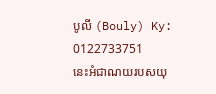បូលី (Bouly) Ky: 0122733751
នេះអំជាណយរបសយុ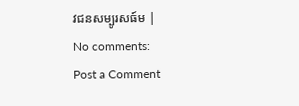វជនសម្បូរសធ៍ម |
No comments:
Post a Comment